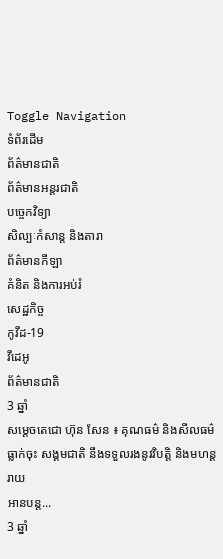Toggle Navigation
ទំព័រដើម
ព័ត៌មានជាតិ
ព័ត៌មានអន្តរជាតិ
បច្ចេកវិទ្យា
សិល្បៈកំសាន្ត និងតារា
ព័ត៌មានកីឡា
គំនិត និងការអប់រំ
សេដ្ឋកិច្ច
កូវីដ-19
វីដេអូ
ព័ត៌មានជាតិ
3 ឆ្នាំ
សម្ដេចតេជោ ហ៊ុន សែន ៖ គុណធម៌ និងសីលធម៌ធ្លាក់ចុះ សង្គមជាតិ នឹងទទួលរងនូវវិបត្តិ និងមហន្តរាយ
អានបន្ត...
3 ឆ្នាំ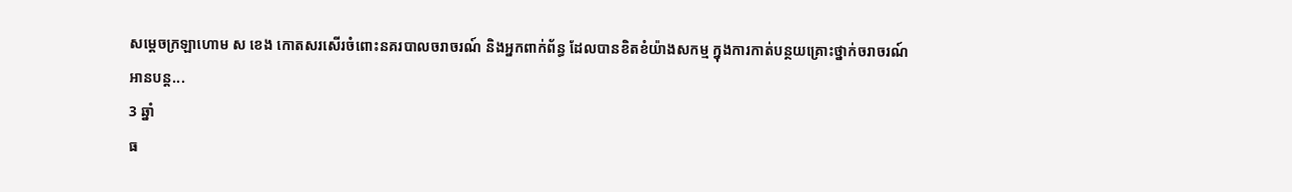សម្ដេចក្រឡាហោម ស ខេង កោតសរសើរចំពោះនគរបាលចរាចរណ៍ និងអ្នកពាក់ព័ន្ធ ដែលបានខិតខំយ៉ាងសកម្ម ក្នុងការកាត់បន្ថយគ្រោះថ្នាក់ចរាចរណ៍
អានបន្ត...
3 ឆ្នាំ
ធ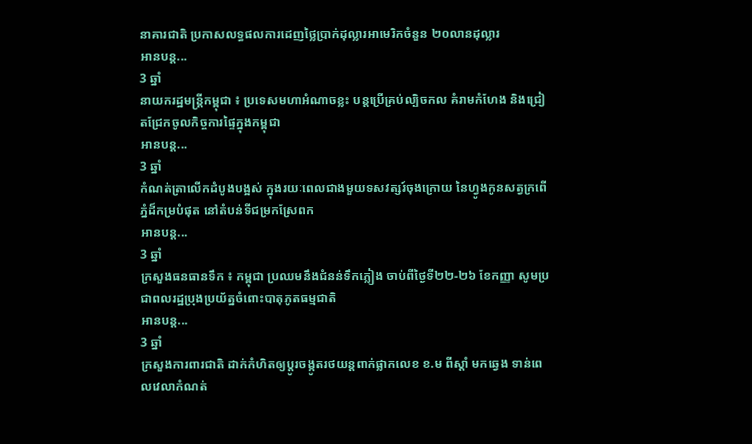នាគារជាតិ ប្រកាសលទ្ធផលការដេញថ្លៃប្រាក់ដុល្លារអាមេរិកចំនួន ២០លានដុល្លារ
អានបន្ត...
3 ឆ្នាំ
នាយករដ្ឋមន្ដ្រីកម្ពុជា ៖ ប្រទេសមហាអំណាចខ្លះ បន្តប្រើគ្រប់ល្បិចកល គំរាមកំហែង និងជ្រៀតជ្រែកចូលកិច្ចការផ្ទៃក្នុងកម្ពុជា
អានបន្ត...
3 ឆ្នាំ
កំណត់ត្រាលើកដំបូងបង្អស់ ក្នុងរយៈពេលជាងមួយទសវត្សរ៍ចុងក្រោយ នៃហ្វូងកូនសត្វក្រពើភ្នំដ៏កម្របំផុត នៅតំបន់ទីជម្រកស្រែពក
អានបន្ត...
3 ឆ្នាំ
ក្រសួងធនធានទឹក ៖ កម្ពុជា ប្រឈមនឹងជំនន់ទឹកភ្លៀង ចាប់ពីថ្ងៃទី២២-២៦ ខែកញ្ញា សូមប្រជាពលរដ្ឋប្រុងប្រយ័ត្នចំពោះបាតុភូតធម្មជាតិ
អានបន្ត...
3 ឆ្នាំ
ក្រសួងការពារជាតិ ដាក់កំហិតឲ្យប្ដូរចង្កូតរថយន្ដពាក់ផ្លាកលេខ ខ.ម ពីស្ដាំ មកឆ្វេង ទាន់ពេលវេលាកំណត់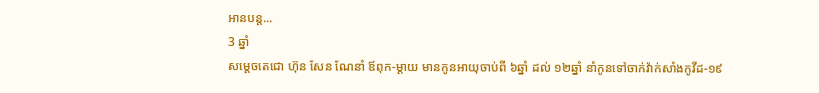អានបន្ត...
3 ឆ្នាំ
សម្ដេចតេជោ ហ៊ុន សែន ណែនាំ ឪពុក-ម្ដាយ មានកូនអាយុចាប់ពី ៦ឆ្នាំ ដល់ ១២ឆ្នាំ នាំកូនទៅចាក់វ៉ាក់សាំងកូវីដ-១៩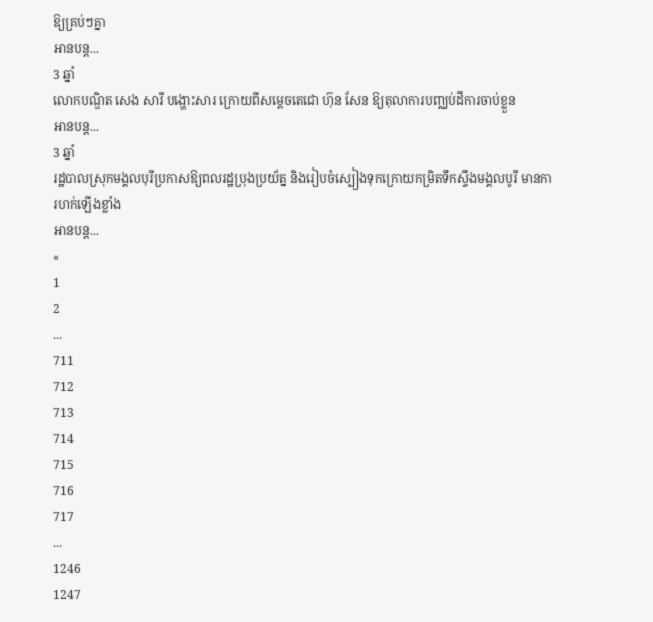ឱ្យគ្រប់ៗគ្នា
អានបន្ត...
3 ឆ្នាំ
លោកបណ្ឌិត សេង សារី បង្ហោះសារ ក្រោយពីសម្តេចតេជោ ហ៊ុន សែន ឱ្យតុលាការបញ្ឈប់ដីការចាប់ខ្លួន
អានបន្ត...
3 ឆ្នាំ
រដ្ឋបាលស្រុកមង្គលបុរីប្រកាសឱ្យពលរដ្ឋប្រុងប្រយ័ត្ន និងរៀបចំស្បៀងទុកក្រោយកម្រិតទឹកស្ទឹងមង្គលបូរី មានការហក់ឡើងខ្លាំង
អានបន្ត...
«
1
2
...
711
712
713
714
715
716
717
...
1246
1247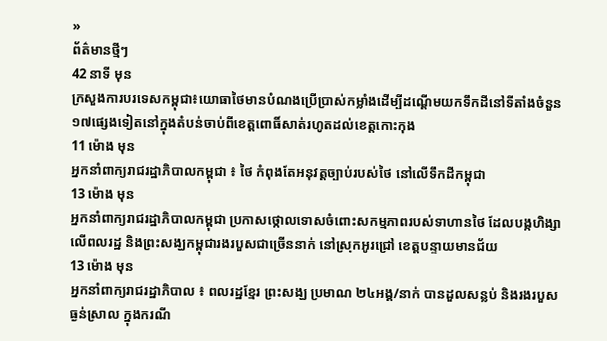»
ព័ត៌មានថ្មីៗ
42 នាទី មុន
ក្រសួងការបរទេសកម្ពុជា៖យោធាថៃមានបំណងប្រើប្រាស់កម្លាំងដើម្បីដណ្តើមយកទឹកដីនៅទីតាំងចំនួន១៧ផ្សេងទៀតនៅក្នុងតំបន់ចាប់ពីខេត្តពោធិ៍សាត់រហូតដល់ខេត្តកោះកុង
11 ម៉ោង មុន
អ្នកនាំពាក្យរាជរដ្ឋាភិបាលកម្ពុជា ៖ ថៃ កំពុងតែអនុវត្តច្បាប់របស់ថៃ នៅលើទឹកដីកម្ពុជា
13 ម៉ោង មុន
អ្នកនាំពាក្យរាជរដ្ឋាភិបាលកម្ពុជា ប្រកាសថ្កោលទោសចំពោះសកម្មភាពរបស់ទាហានថៃ ដែលបង្កហិង្សាលើពលរដ្ឋ និងព្រះសង្ឃកម្ពុជារងរបួសជាច្រើននាក់ នៅស្រុកអូរជ្រៅ ខេត្តបន្ទាយមានជ័យ
13 ម៉ោង មុន
អ្នកនាំពាក្យរាជរដ្ឋាភិបាល ៖ ពលរដ្ឋខ្មែរ ព្រះសង្ឃ ប្រមាណ ២៤អង្គ/នាក់ បានដួលសន្លប់ និងរងរបួសធ្ងន់ស្រាល ក្នុងករណី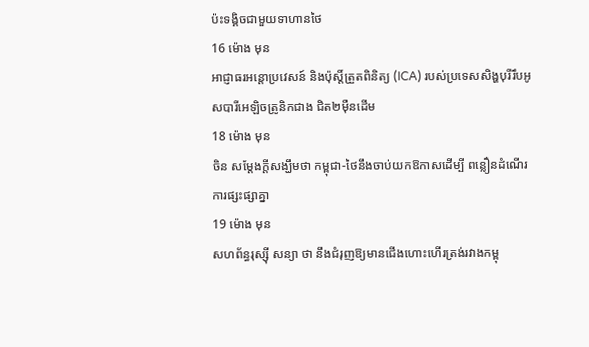ប៉ះទង្គិចជាមួយទាហានថៃ
16 ម៉ោង មុន
អាជ្ញាធរអន្តោប្រវេសន៍ និងប៉ុស្តិ៍ត្រួតពិនិត្យ (ICA) របស់ប្រទេសសិង្ហបុរីរឹបអូសបារីអេឡិចត្រូនិកជាង ជិត២ម៉ឺនដើម
18 ម៉ោង មុន
ចិន សម្តែងក្តីសង្ឃឹមថា កម្ពុជា-ថៃនឹងចាប់យកឱកាសដើម្បី ពន្លឿនដំណើរការផ្សះផ្សាគ្នា
19 ម៉ោង មុន
សហព័ន្ធរុស្ស៊ី សន្យា ថា នឹងជំរុញឱ្យមានជើងហោះហើរត្រង់រវាងកម្ពុ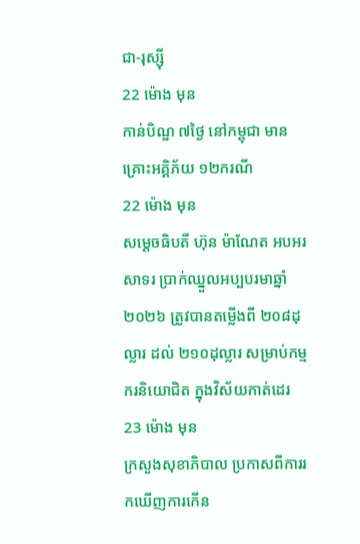ជា-រុស្ស៊ី
22 ម៉ោង មុន
កាន់បិណ្ឌ ៧ថ្ងៃ នៅកម្ពុជា មានគ្រោះអគ្គិភ័យ ១២ករណី
22 ម៉ោង មុន
សម្ដេចធិបតី ហ៊ុន ម៉ាណែត អបអរសាទរ ប្រាក់ឈ្នួលអប្បបរមាឆ្នាំ២០២៦ ត្រូវបានតម្លើងពី ២០៨ដុល្លារ ដល់ ២១០ដុល្លារ សម្រាប់កម្មករនិយោជិត ក្នុងវិស័យកាត់ដេរ
23 ម៉ោង មុន
ក្រសួងសុខាភិបាល ប្រកាសពីការរកឃើញការកើន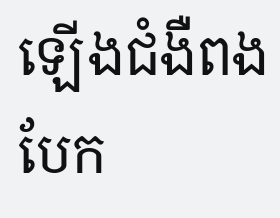ឡើងជំងឺពងបែក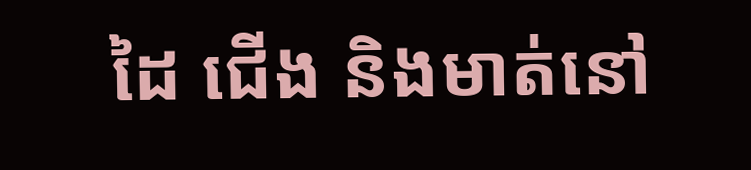ដៃ ជើង និងមាត់នៅ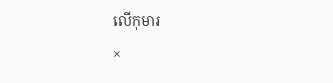លើកុមារ
×